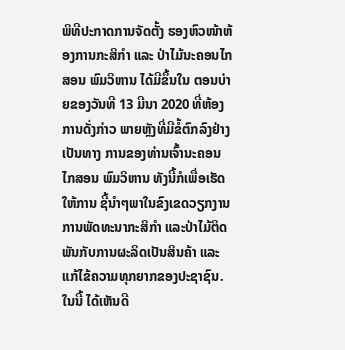ພິທີປະກາດການຈັດຕັ້ງ ຮອງຫົວໜ້າຫ້ອງການກະສິກໍາ ແລະ ປ່າໄມ້ນະຄອນໄກສອນ ພົມວິຫານ ໄດ້ມີຂຶ້ນໃນ ຕອນບ່າຍຂອງວັນທີ 13 ມີນາ 2020 ທີ່ຫ້ອງການດັ່ງກ່າວ ພາຍຫຼັງທີ່ມີຂໍ້ຕົກລົງຢ່າງເປັນທາງ ການຂອງທ່ານເຈົ້ານະຄອນໄກສອນ ພົມວິຫານ ທັງນີ້ກໍເພື່ອເຮັດໃຫ້ການ ຊີ້ນໍາໆພາໃນຂົງເຂດວຽກງານການພັດທະນາກະສິກໍາ ແລະປ່າໄມ້ຕິດ ພັນກັບການຜະລິດເປັນສິນຄ້າ ແລະແກ້ໄຂ້ຄວາມທຸກຍາກຂອງປະຊາຊົນ.
ໃນນີ້ ໄດ້ເຫັນດີ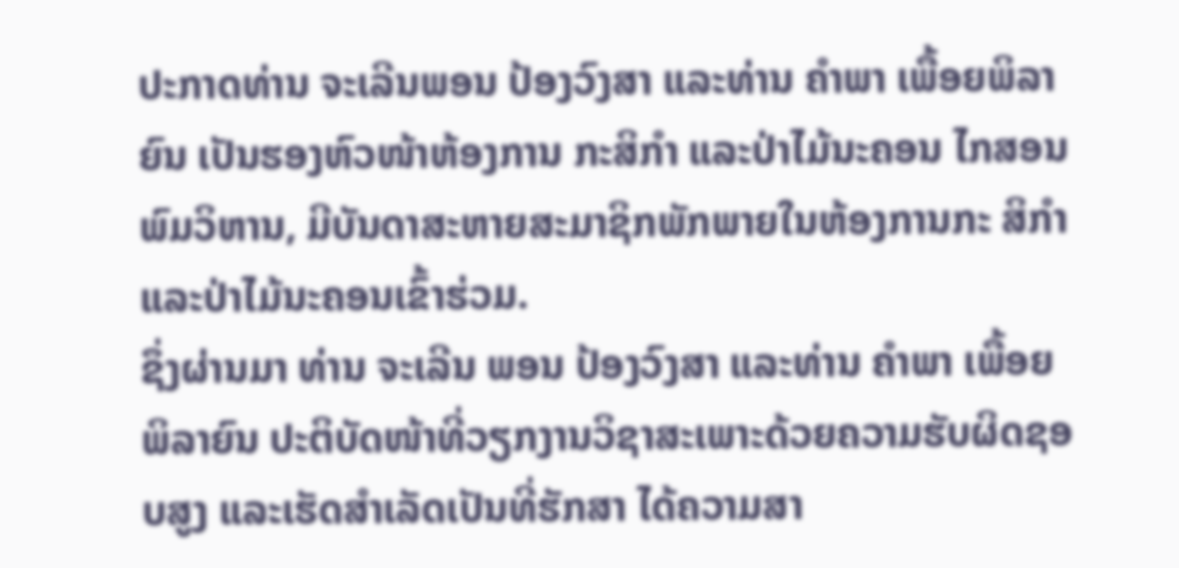ປະກາດທ່ານ ຈະເລີນພອນ ປ້ອງວົງສາ ແລະທ່ານ ຄໍາພາ ເພື້ອຍພິລາຍົນ ເປັນຮອງຫົວໜ້າຫ້ອງການ ກະສິກໍາ ແລະປ່າໄມ້ນະຄອນ ໄກສອນ ພົມວິຫານ, ມີບັນດາສະຫາຍສະມາຊິກພັກພາຍໃນຫ້ອງການກະ ສິກໍາ ແລະປ່າໄມ້ນະຄອນເຂົ້າຮ່ວມ.
ຊຶ່ງຜ່ານມາ ທ່ານ ຈະເລີນ ພອນ ປ້ອງວົງສາ ແລະທ່ານ ຄໍາພາ ເພື້ອຍ ພິລາຍົນ ປະຕິບັດໜ້າທີ່ວຽກງານວິຊາສະເພາະດ້ວຍຄວາມຮັບຜິດຊອບສູງ ແລະເຮັດສໍາເລັດເປັນທີ່ຮັກສາ ໄດ້ຄວາມສາ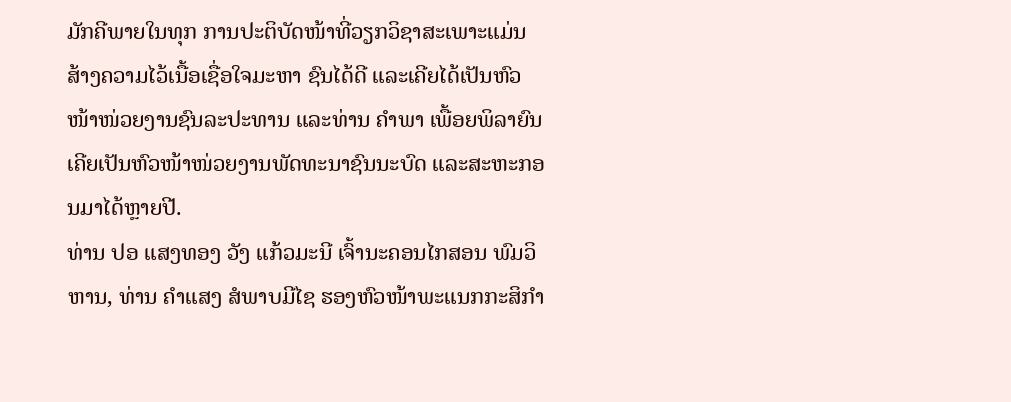ມັກຄີພາຍໃນທຸກ ການປະຕິບັດໜ້າທີ່ວຽກວິຊາສະເພາະແມ່ນສ້າງຄວາມໄວ້ເນື້ອເຊື່ອໃຈມະຫາ ຊົນໄດ້ດີ ແລະເຄີຍໄດ້ເປັນຫົວໜ້າໜ່ວຍງານຊົນລະປະທານ ແລະທ່ານ ຄໍາພາ ເພື້ອຍພິລາຍົນ ເຄີຍເປັນຫົວໜ້າໜ່ວຍງານພັດທະນາຊົນນະບົດ ແລະສະຫະກອນມາໄດ້ຫຼາຍປີ.
ທ່ານ ປອ ແສງທອງ ວັງ ແກ້ວມະນີ ເຈົ້ານະຄອນໄກສອນ ພົມວິຫານ, ທ່ານ ຄໍາແສງ ສໍພາບມີໄຊ ຮອງຫົວໜ້າພະແນກກະສິກໍາ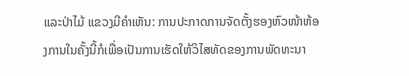ແລະປ່າໄມ້ ແຂວງມີຄໍາເຫັນ: ການປະກາດການຈັດຕັ້ງຮອງຫົວໜ້າຫ້ອງການໃນຄັ້ງນີ້ກໍເພື່ອເປັນການເຮັດໃຫ້ວິໄສທັດຂອງການພັດທະນາ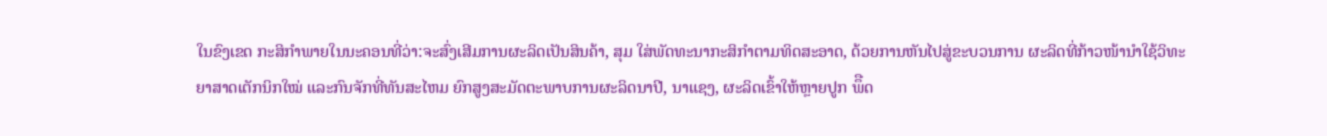ໃນຂົງເຂດ ກະສິກໍາພາຍໃນນະຄອນທີ່ວ່າ:ຈະສົ່ງເສີມການຜະລິດເປັນສິນຄ້າ, ສຸມ ໃສ່ພັດທະນາກະສິກໍາຕາມທິດສະອາດ, ດ້ວຍການຫັນໄປສູ່ຂະບວນການ ຜະລິດທີ່ກ້າວໜ້ານໍາໃຊ້ວິທະຍາສາດເຕັກນິກໃໝ່ ແລະກົນຈັກທີ່ທັນສະໄຫມ ຍົກສູງສະມັດຕະພາບການຜະລິດນາປີ, ນາແຊງ, ຜະລິດເຂົ້າໃຫ້ຫຼາຍປູກ ພຶືດ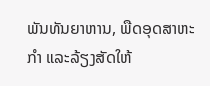ພັນທັນຍາຫານ, ພືດອຸດສາຫະກໍາ ແລະລ້ຽງສັດໃຫ້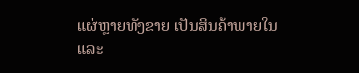ແຜ່ຫຼາຍທັງຂາຍ ເປັນສິນຄ້າພາຍໃນ ແລະ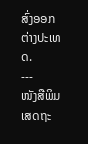ສົ່ງອອກຕ່າງປະເທດ.
---
ໜັງສືພິມເສດຖະ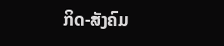ກິດ-ສັງຄົມ